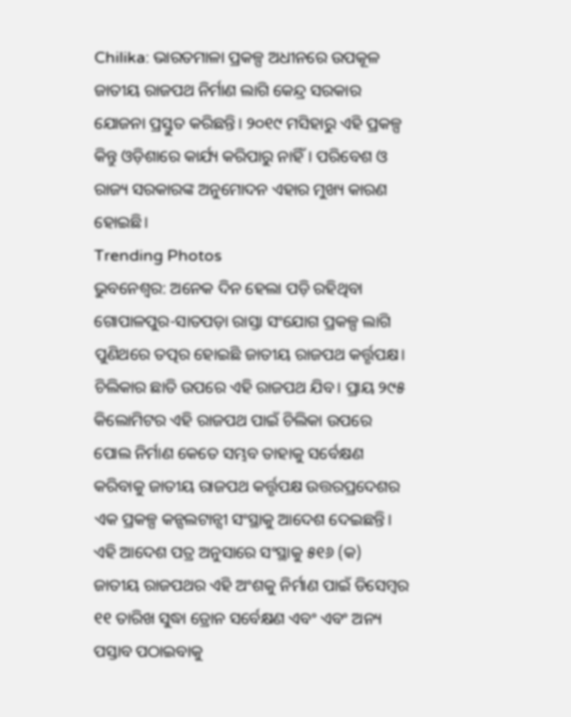Chilika: ଭାରତମାଳା ପ୍ରକଳ୍ପ ଅଧୀନରେ ଉପକୂଳ ଜାତୀୟ ରାଜପଥ ନିର୍ମାଣ ଲାଗି କେନ୍ଦ୍ର ସରକାର ଯୋଜନା ପ୍ରସ୍ତୁତ କରିଛନ୍ତି। ୨୦୧୯ ମସିହାରୁ ଏହି ପ୍ରକଳ୍ପ କିନ୍ତୁ ଓଡ଼ିଶାରେ କାର୍ଯ୍ୟ କରିପାରୁ ନାହିଁ। ପରିବେଶ ଓ ରାଜ୍ୟ ସରକାରଙ୍କ ଅନୁମୋଦନ ଏହାର ମୁଖ୍ୟ କାରଣ ହୋଇଛି।
Trending Photos
ଭୁବନେଶ୍ୱର: ଅନେକ ଦିନ ହେଲା ପଡ଼ି ରହିଥିବା ଗୋପାଳପୁର-ସାତପଡ଼ା ରାସ୍ତା ସଂଯୋଗ ପ୍ରକଳ୍ପ ଲାଗି ପୁଣିଥରେ ତତ୍ପର ହୋଇଛି ଜାତୀୟ ରାଜପଥ କର୍ତ୍ତୃପକ୍ଷ। ଚିଲିକାର ଛାତି ଉପରେ ଏହି ରାଜପଥ ଯିବ। ପ୍ରାୟ ୨୯୫ କିଲୋମିଟର ଏହି ରାଜପଥ ପାଇଁ ଚିଲିକା ଉପରେ ପୋଲ ନିର୍ମାଣ କେତେ ସମ୍ଭବ ତାହାକୁ ସର୍ବେକ୍ଷଣ କରିବାକୁ ଜାତୀୟ ରାଜପଥ କର୍ତ୍ତୃପକ୍ଷ ଉତ୍ତରପ୍ରଦେଶର ଏକ ପ୍ରକଳ୍ପ କନ୍ସଲଟାନ୍ସୀ ସଂସ୍ଥାକୁ ଆଦେଶ ଦେଇଛନ୍ତି।
ଏହି ଆଦେଶ ପତ୍ର ଅନୁସାରେ ସଂସ୍ଥାକୁ ୫୧୬ (କ) ଜାତୀୟ ରାଜପଥର ଏହି ଅଂଶକୁ ନିର୍ମାଣ ପାଇଁ ଡିସେମ୍ବର ୧୧ ତାରିଖ ସୁଦ୍ଧା ଡ୍ରୋନ ସର୍ବେକ୍ଷଣ ଏବଂ ଏବଂ ଅନ୍ୟ ପସ୍ତାବ ପଠାଇବାକୁ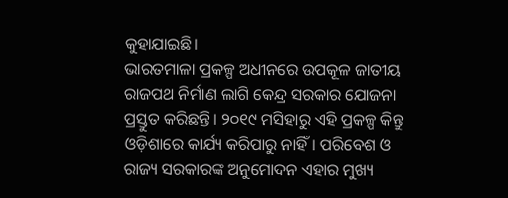କୁହାଯାଇଛି।
ଭାରତମାଳା ପ୍ରକଳ୍ପ ଅଧୀନରେ ଉପକୂଳ ଜାତୀୟ ରାଜପଥ ନିର୍ମାଣ ଲାଗି କେନ୍ଦ୍ର ସରକାର ଯୋଜନା ପ୍ରସ୍ତୁତ କରିଛନ୍ତି। ୨୦୧୯ ମସିହାରୁ ଏହି ପ୍ରକଳ୍ପ କିନ୍ତୁ ଓଡ଼ିଶାରେ କାର୍ଯ୍ୟ କରିପାରୁ ନାହିଁ। ପରିବେଶ ଓ ରାଜ୍ୟ ସରକାରଙ୍କ ଅନୁମୋଦନ ଏହାର ମୁଖ୍ୟ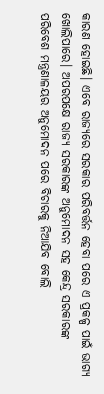କାରଣ ହୋଇଛି। ଏବେ ରାଜ୍ୟରେ ସରକାର ପରିବର୍ତ୍ତନ ହେବା ପରେ ଏ ପ୍ରକଳ୍ପ ପାଇଁ ଭାଗ୍ୟ ଖୋଲିପାରେ। ଅପରପକ୍ଷେ ରାଜ୍ୟ ସରକାରଙ୍କ ଅନୁମୋଦନ ସହ କେନ୍ଦ୍ର ସରକାରଙ୍କ ପରିବେଶ ମନ୍ତ୍ରଣାଳୟର ଅନୁମୋଦନ ପରେ ବିଚାରକୁ ନିଆଯିବ ବୋଲି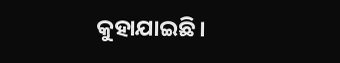କୁହାଯାଇଛି।